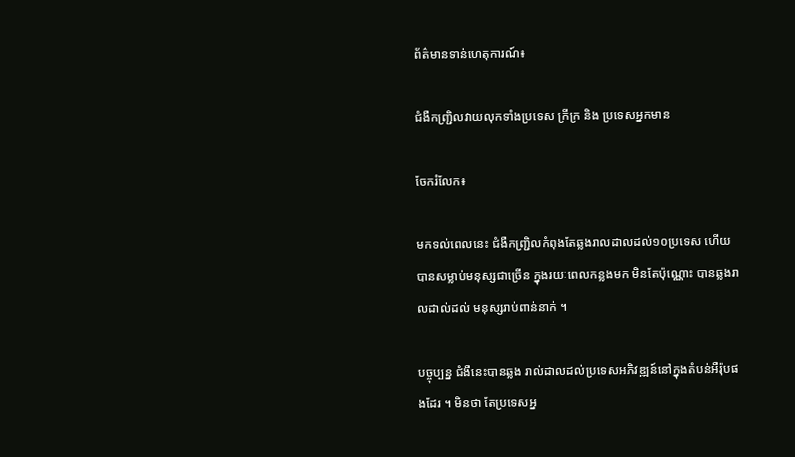ព័ត៌មានទាន់ហេតុការណ៍៖

ជំងឺកញ្ជ្រិលវាយលុកទាំងប្រទេស ក្រីក្រ និង ប្រទេសអ្នកមាន

ចែករំលែក៖

មកទល់ពេលនេះ ជំងឺកញ្ជ្រិលកំពុងតែឆ្លងរាលដាលដល់១០ប្រទេស ហើយបានសម្លាប់មនុស្សជាច្រើន ក្នុងរយៈពេលកន្លងមក មិនតែប៉ុណ្ណោះ បានឆ្លងរាលដាល់ដល់ មនុស្សរាប់ពាន់នាក់ ។

បច្ចុប្បន្ន ជំងឺនេះបានឆ្លង រាល់ដាលដល់ប្រទេសអភិវឌ្ឍន៍នៅក្នុងតំបន់អឺរ៉ុបផងដែរ ។ មិនថា តែប្រទេសអ្ន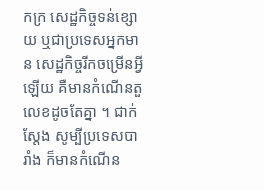កក្រ សេដ្ឋកិច្ចទន់ខ្សោយ ឬជាប្រទេសអ្នកមាន សេដ្ឋកិច្ចរីកចម្រើនអ្វីឡើយ គឺមានកំណើនតួលេខដូចតែគ្នា ។ ជាក់ស្តែង សូម្បីប្រទេសបារាំង ក៏មានកំណើន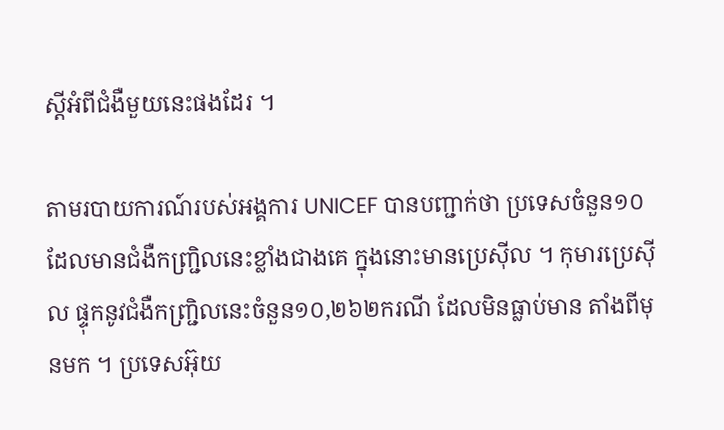ស្តីអំពីជំងឺមួយនេះផងដែរ ។

តាមរបាយការណ៍របស់អង្គការ UNICEF បានបញ្ជាក់ថា ប្រទេសចំនួន១០ ដែលមានជំងឺកញ្ជ្រិលនេះខ្លាំងជាងគេ ក្នុងនោះមានប្រេស៊ីល ។ កុមារប្រេស៊ីល ផ្ទុកនូវជំងឺកញ្ជ្រិលនេះចំនួន១០,២៦២ករណី ដែលមិនធ្លាប់មាន តាំងពីមុនមក ។ ប្រទេសអ៊ុយ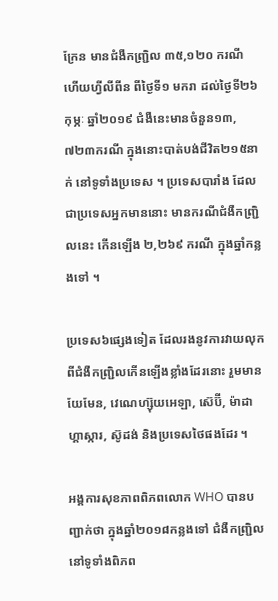ក្រែន មានជំងឺកញ្ជ្រិល ៣៥,១២០ ករណី ហើយហ្វីលីពីន ពីថ្ងៃទី១ មករា ដល់ថ្ងៃទី២៦ កុម្ភៈ ឆ្នាំ២០១៩ ជំងឺនេះមានចំនួន១៣,៧២៣ករណី ក្នុងនោះបាត់បង់ជីវិត២១៥នាក់ នៅទូទាំងប្រទេស ។ ប្រទេសបារាំង ដែលជាប្រទេសអ្នកមាននោះ មានករណីជំងឺកញ្ជ្រិលនេះ កើនឡើង ២,២៦៩ ករណី ក្នុងឆ្នាំកន្លងទៅ ។

ប្រទេស៦ផ្សេងទៀត ដែលរងនូវការវាយលុកពីជំងឺកញ្ជ្រិលកើនឡើងខ្លាំងដែរនោះ រួមមានយែមែន, វេណេហ្ស៊ុយអេឡា, ស៊េប៊ី, ម៉ាដាហ្គាស្ការ, ស៊ូដង់ និងប្រទេសថៃផងដែរ ។

អង្គការសុខភាពពិភពលោក WHO បានបញ្ជាក់ថា ក្នុងឆ្នាំ២០១៨កន្លងទៅ ជំងឺកញ្ជ្រិលនៅទូទាំងពិភព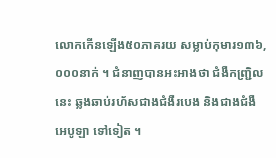លោកកើនឡើង៥០ភាគរយ សម្លាប់កុមារ១៣៦,០០០នាក់ ។ ជំនាញបានអះអាងថា ជំងឺកញ្ជ្រិលនេះ ឆ្លងឆាប់រហ័សជាងជំងឺរបេង និងជាងជំងឺអេបូឡា ទៅទៀត ។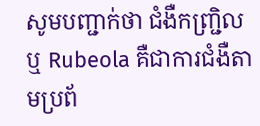សូមបញ្ជាក់ថា ជំងឺកញ្ជ្រិលឬ Rubeola គឺជាការជំងឺតាមប្រព័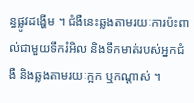ន្ធផ្លូវដង្ហើម ។ ជំងឺនេះឆ្លងតាមរយៈការប៉ះពាល់ជាមួយទឹករំអិល និងទឹកមាត់របស់អ្នកជំងឺ និងឆ្លងតាមរយៈក្អក ឬកណ្តាស់ ។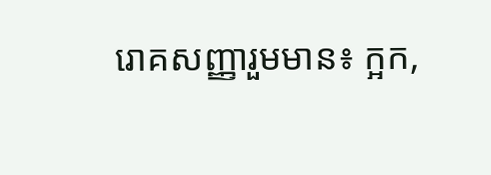រោគសញ្ញារួមមាន៖ ក្អក,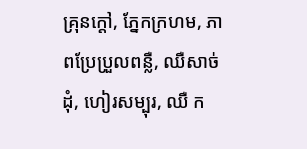គ្រុនក្តៅ, ភ្នែកក្រហម, ភាពប្រែប្រួលពន្លឺ, ឈឺសាច់ដុំ, ហៀរសម្បុរ, ឈឺ ក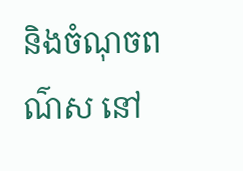និងចំណុចពណ៌ស នៅ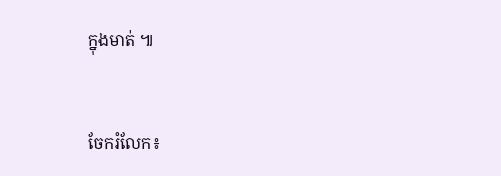ក្នុងមាត់ ៕


ចែករំលែក៖